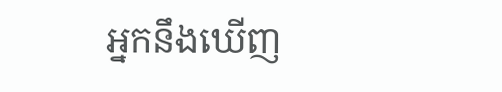អ្នកនឹងឃើញ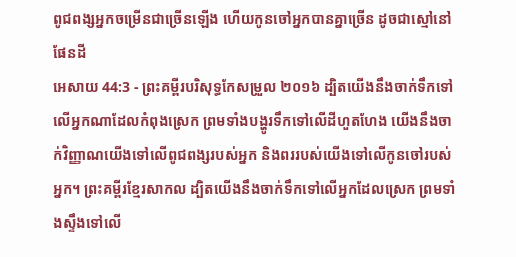ពូជពង្សអ្នកចម្រើនជាច្រើនឡើង ហើយកូនចៅអ្នកបានគ្នាច្រើន ដូចជាស្មៅនៅផែនដី
អេសាយ 44:3 - ព្រះគម្ពីរបរិសុទ្ធកែសម្រួល ២០១៦ ដ្បិតយើងនឹងចាក់ទឹកទៅលើអ្នកណាដែលកំពុងស្រេក ព្រមទាំងបង្ហូរទឹកទៅលើដីហួតហែង យើងនឹងចាក់វិញ្ញាណយើងទៅលើពូជពង្សរបស់អ្នក និងពររបស់យើងទៅលើកូនចៅរបស់អ្នក។ ព្រះគម្ពីរខ្មែរសាកល ដ្បិតយើងនឹងចាក់ទឹកទៅលើអ្នកដែលស្រេក ព្រមទាំងស្ទឹងទៅលើ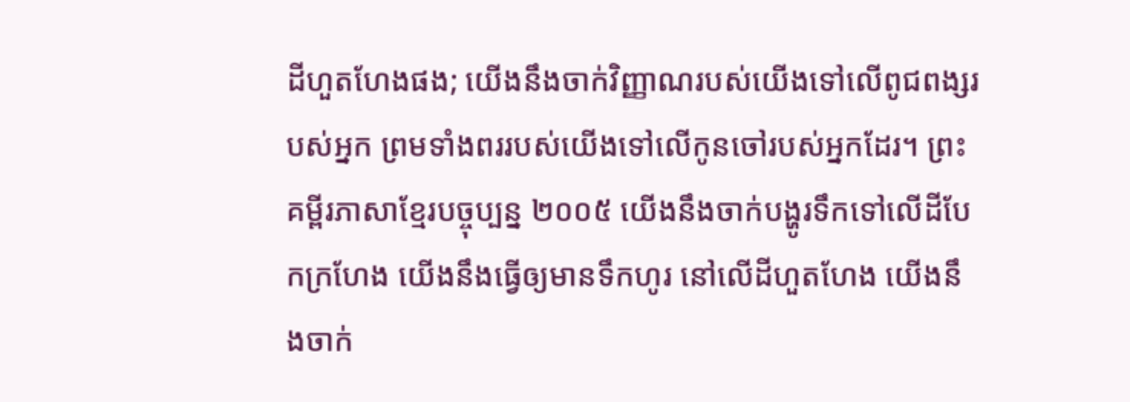ដីហួតហែងផង; យើងនឹងចាក់វិញ្ញាណរបស់យើងទៅលើពូជពង្សរបស់អ្នក ព្រមទាំងពររបស់យើងទៅលើកូនចៅរបស់អ្នកដែរ។ ព្រះគម្ពីរភាសាខ្មែរបច្ចុប្បន្ន ២០០៥ យើងនឹងចាក់បង្ហូរទឹកទៅលើដីបែកក្រហែង យើងនឹងធ្វើឲ្យមានទឹកហូរ នៅលើដីហួតហែង យើងនឹងចាក់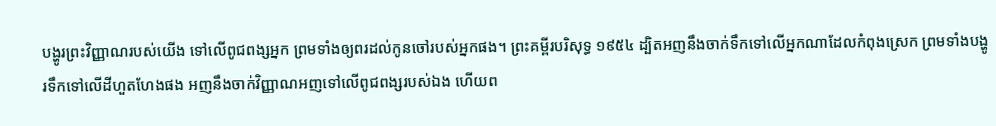បង្ហូរព្រះវិញ្ញាណរបស់យើង ទៅលើពូជពង្សអ្នក ព្រមទាំងឲ្យពរដល់កូនចៅរបស់អ្នកផង។ ព្រះគម្ពីរបរិសុទ្ធ ១៩៥៤ ដ្បិតអញនឹងចាក់ទឹកទៅលើអ្នកណាដែលកំពុងស្រេក ព្រមទាំងបង្ហូរទឹកទៅលើដីហួតហែងផង អញនឹងចាក់វិញ្ញាណអញទៅលើពូជពង្សរបស់ឯង ហើយព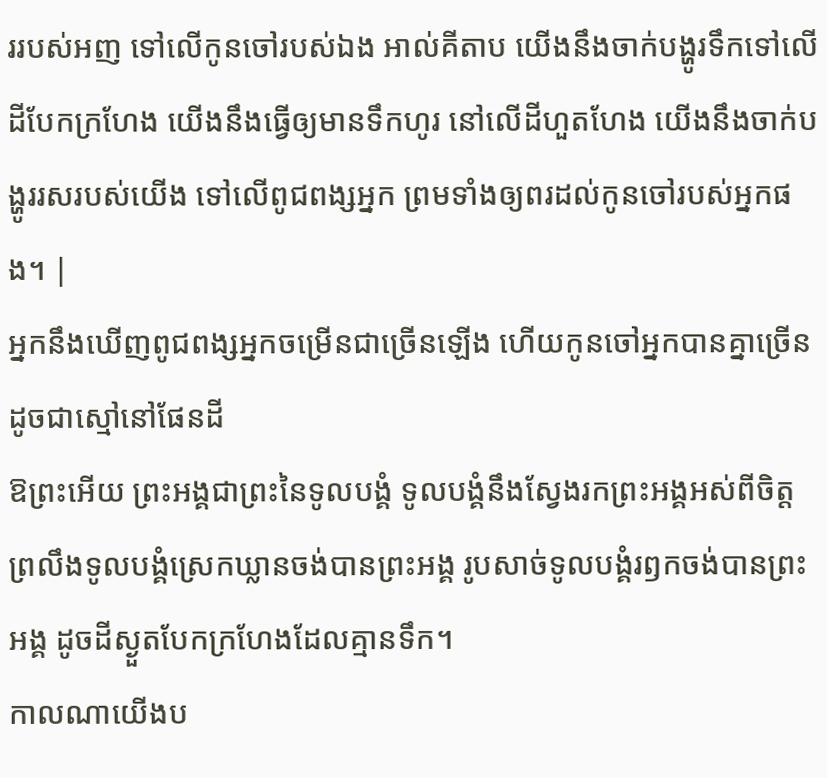ររបស់អញ ទៅលើកូនចៅរបស់ឯង អាល់គីតាប យើងនឹងចាក់បង្ហូរទឹកទៅលើដីបែកក្រហែង យើងនឹងធ្វើឲ្យមានទឹកហូរ នៅលើដីហួតហែង យើងនឹងចាក់បង្ហូររសរបស់យើង ទៅលើពូជពង្សអ្នក ព្រមទាំងឲ្យពរដល់កូនចៅរបស់អ្នកផង។ |
អ្នកនឹងឃើញពូជពង្សអ្នកចម្រើនជាច្រើនឡើង ហើយកូនចៅអ្នកបានគ្នាច្រើន ដូចជាស្មៅនៅផែនដី
ឱព្រះអើយ ព្រះអង្គជាព្រះនៃទូលបង្គំ ទូលបង្គំនឹងស្វែងរកព្រះអង្គអស់ពីចិត្ត ព្រលឹងទូលបង្គំស្រេកឃ្លានចង់បានព្រះអង្គ រូបសាច់ទូលបង្គំរឭកចង់បានព្រះអង្គ ដូចដីស្ងួតបែកក្រហែងដែលគ្មានទឹក។
កាលណាយើងប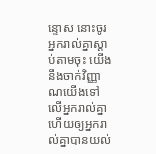ន្ទោស នោះចូរអ្នករាល់គ្នាស្តាប់តាមចុះ យើងនឹងចាក់វិញ្ញាណយើងទៅលើអ្នករាល់គ្នា ហើយឲ្យអ្នករាល់គ្នាបានយល់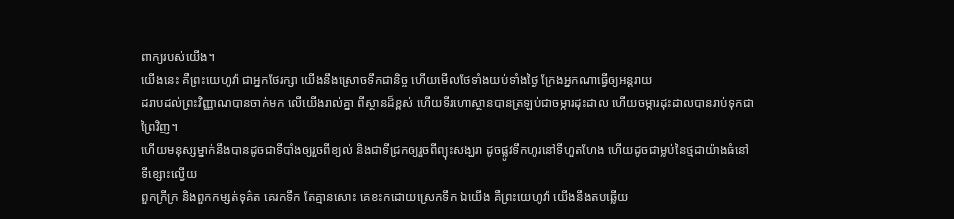ពាក្យរបស់យើង។
យើងនេះ គឺព្រះយេហូវ៉ា ជាអ្នកថែរក្សា យើងនឹងស្រោចទឹកជានិច្ច ហើយមើលថែទាំងយប់ទាំងថ្ងៃ ក្រែងអ្នកណាធ្វើឲ្យអន្តរាយ
ដរាបដល់ព្រះវិញ្ញាណបានចាក់មក លើយើងរាល់គ្នា ពីស្ថានដ៏ខ្ពស់ ហើយទីរហោស្ថានបានត្រឡប់ជាចម្ការដុះដាល ហើយចម្ការដុះដាលបានរាប់ទុកជាព្រៃវិញ។
ហើយមនុស្សម្នាក់នឹងបានដូចជាទីបាំងឲ្យរួចពីខ្យល់ និងជាទីជ្រកឲ្យរួចពីព្យុះសង្ឃរា ដូចផ្លូវទឹកហូរនៅទីហួតហែង ហើយដូចជាម្លប់នៃថ្មដាយ៉ាងធំនៅទីខ្សោះល្វើយ
ពួកក្រីក្រ និងពួកកម្សត់ទុគ៌ត គេរកទឹក តែគ្មានសោះ គេខះកដោយស្រេកទឹក ឯយើង គឺព្រះយេហូវ៉ា យើងនឹងតបឆ្លើយ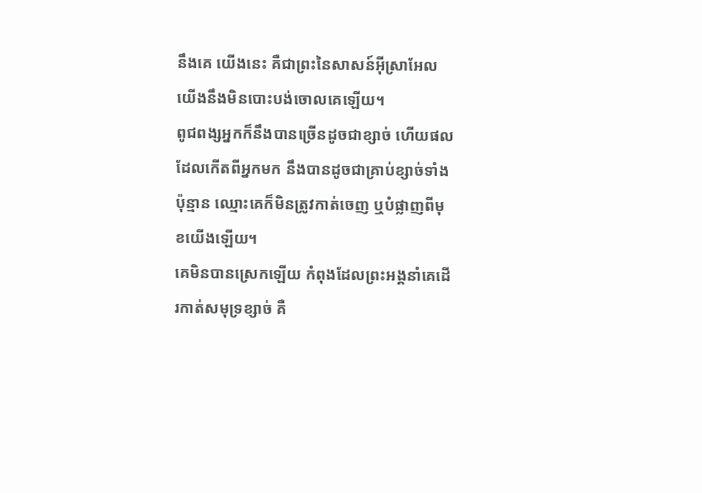នឹងគេ យើងនេះ គឺជាព្រះនៃសាសន៍អ៊ីស្រាអែល យើងនឹងមិនបោះបង់ចោលគេឡើយ។
ពូជពង្សអ្នកក៏នឹងបានច្រើនដូចជាខ្សាច់ ហើយផលដែលកើតពីអ្នកមក នឹងបានដូចជាគ្រាប់ខ្សាច់ទាំងប៉ុន្មាន ឈ្មោះគេក៏មិនត្រូវកាត់ចេញ ឬបំផ្លាញពីមុខយើងឡើយ។
គេមិនបានស្រេកឡើយ កំពុងដែលព្រះអង្គនាំគេដើរកាត់សមុទ្រខ្សាច់ គឺ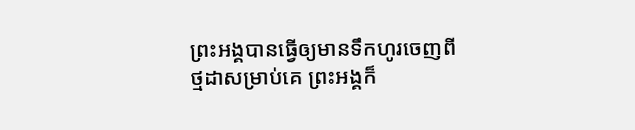ព្រះអង្គបានធ្វើឲ្យមានទឹកហូរចេញពីថ្មដាសម្រាប់គេ ព្រះអង្គក៏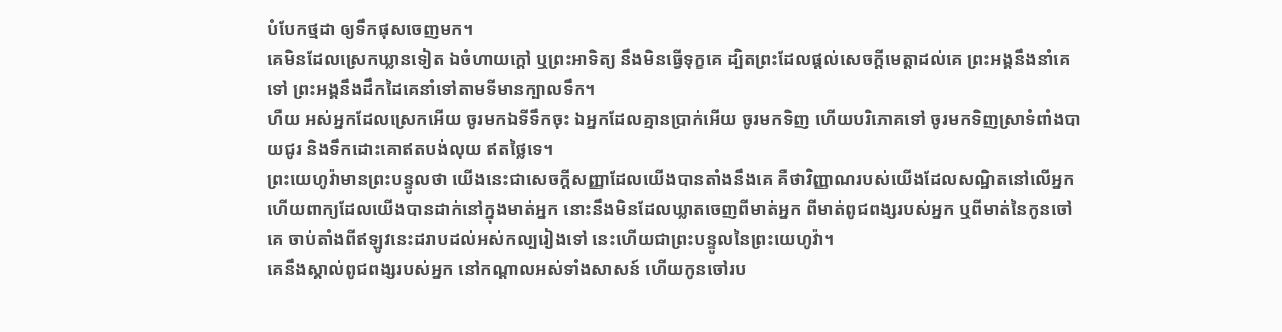បំបែកថ្មដា ឲ្យទឹកផុសចេញមក។
គេមិនដែលស្រេកឃ្លានទៀត ឯចំហាយក្តៅ ឬព្រះអាទិត្យ នឹងមិនធ្វើទុក្ខគេ ដ្បិតព្រះដែលផ្តល់សេចក្ដីមេត្តាដល់គេ ព្រះអង្គនឹងនាំគេទៅ ព្រះអង្គនឹងដឹកដៃគេនាំទៅតាមទីមានក្បាលទឹក។
ហឺយ អស់អ្នកដែលស្រេកអើយ ចូរមកឯទីទឹកចុះ ឯអ្នកដែលគ្មានប្រាក់អើយ ចូរមកទិញ ហើយបរិភោគទៅ ចូរមកទិញស្រាទំពាំងបាយជូរ និងទឹកដោះគោឥតបង់លុយ ឥតថ្លៃទេ។
ព្រះយេហូវ៉ាមានព្រះបន្ទូលថា យើងនេះជាសេចក្ដីសញ្ញាដែលយើងបានតាំងនឹងគេ គឺថាវិញ្ញាណរបស់យើងដែលសណ្ឋិតនៅលើអ្នក ហើយពាក្យដែលយើងបានដាក់នៅក្នុងមាត់អ្នក នោះនឹងមិនដែលឃ្លាតចេញពីមាត់អ្នក ពីមាត់ពូជពង្សរបស់អ្នក ឬពីមាត់នៃកូនចៅគេ ចាប់តាំងពីឥឡូវនេះដរាបដល់អស់កល្បរៀងទៅ នេះហើយជាព្រះបន្ទូលនៃព្រះយេហូវ៉ា។
គេនឹងស្គាល់ពូជពង្សរបស់អ្នក នៅកណ្ដាលអស់ទាំងសាសន៍ ហើយកូនចៅរប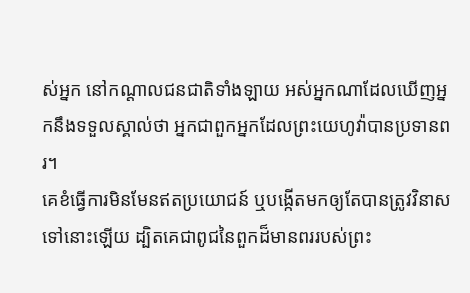ស់អ្នក នៅកណ្ដាលជនជាតិទាំងឡាយ អស់អ្នកណាដែលឃើញអ្នកនឹងទទួលស្គាល់ថា អ្នកជាពួកអ្នកដែលព្រះយេហូវ៉ាបានប្រទានពរ។
គេខំធ្វើការមិនមែនឥតប្រយោជន៍ ឬបង្កើតមកឲ្យតែបានត្រូវវិនាសទៅនោះឡើយ ដ្បិតគេជាពូជនៃពួកដ៏មានពររបស់ព្រះ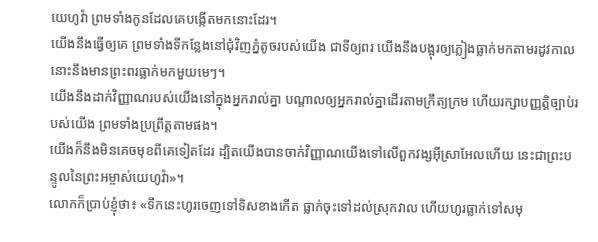យេហូវ៉ា ព្រមទាំងកូនដែលគេបង្កើតមកនោះដែរ។
យើងនឹងធ្វើឲ្យគេ ព្រមទាំងទីកន្លែងនៅជុំវិញភ្នំតូចរបស់យើង ជាទីឲ្យពរ យើងនឹងបង្អុរឲ្យភ្លៀងធ្លាក់មកតាមរដូវកាល នោះនឹងមានព្រះពរធ្លាក់មកមួយមេៗ។
យើងនឹងដាក់វិញ្ញាណរបស់យើងនៅក្នុងអ្នករាល់គ្នា បណ្ដាលឲ្យអ្នករាល់គ្នាដើរតាមក្រឹត្យក្រម ហើយរក្សាបញ្ញត្តិច្បាប់របស់យើង ព្រមទាំងប្រព្រឹត្តតាមផង។
យើងក៏នឹងមិនគេចមុខពីគេទៀតដែរ ដ្បិតយើងបានចាក់វិញ្ញាណយើងទៅលើពួកវង្សអ៊ីស្រាអែលហើយ នេះជាព្រះបន្ទូលនៃព្រះអម្ចាស់យេហូវ៉ា»។
លោកក៏ប្រាប់ខ្ញុំថា៖ «ទឹកនេះហូរចេញទៅទិសខាងកើត ធ្លាក់ចុះទៅដល់ស្រុកវាល ហើយហូរធ្លាក់ទៅសមុ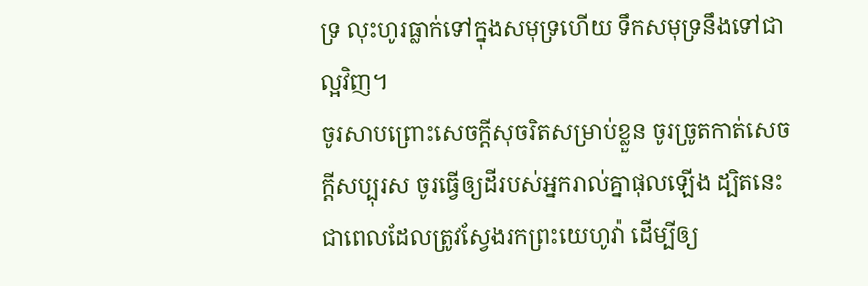ទ្រ លុះហូរធ្លាក់ទៅក្នុងសមុទ្រហើយ ទឹកសមុទ្រនឹងទៅជាល្អវិញ។
ចូរសាបព្រោះសេចក្ដីសុចរិតសម្រាប់ខ្លួន ចូរច្រូតកាត់សេចក្ដីសប្បុរស ចូរធ្វើឲ្យដីរបស់អ្នករាល់គ្នាផុលឡើង ដ្បិតនេះជាពេលដែលត្រូវស្វែងរកព្រះយេហូវ៉ា ដើម្បីឲ្យ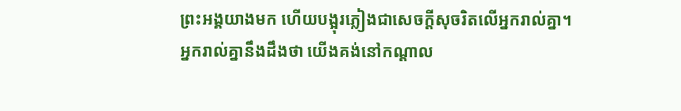ព្រះអង្គយាងមក ហើយបង្អុរភ្លៀងជាសេចក្ដីសុចរិតលើអ្នករាល់គ្នា។
អ្នករាល់គ្នានឹងដឹងថា យើងគង់នៅកណ្ដាល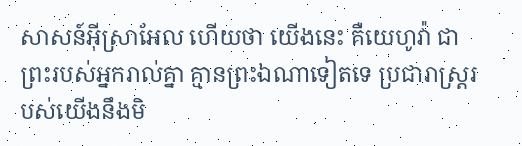សាសន៍អ៊ីស្រាអែល ហើយថា យើងនេះ គឺយេហូវ៉ា ជាព្រះរបស់អ្នករាល់គ្នា គ្មានព្រះឯណាទៀតទេ ប្រជារាស្ត្ររបស់យើងនឹងមិ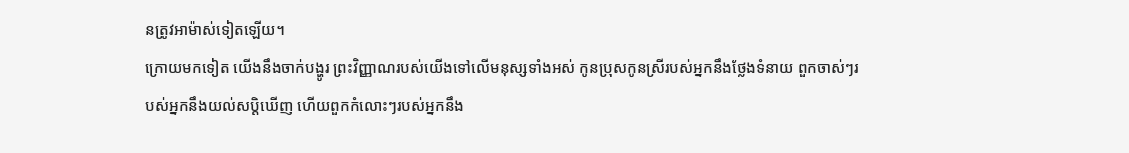នត្រូវអាម៉ាស់ទៀតឡើយ។
ក្រោយមកទៀត យើងនឹងចាក់បង្ហូរ ព្រះវិញ្ញាណរបស់យើងទៅលើមនុស្សទាំងអស់ កូនប្រុសកូនស្រីរបស់អ្នកនឹងថ្លែងទំនាយ ពួកចាស់ៗរបស់អ្នកនឹងយល់សប្តិឃើញ ហើយពួកកំលោះៗរបស់អ្នកនឹង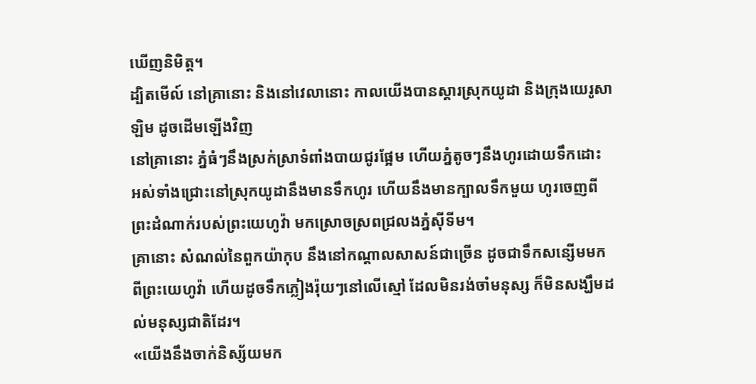ឃើញនិមិត្ត។
ដ្បិតមើល៍ នៅគ្រានោះ និងនៅវេលានោះ កាលយើងបានស្ដារស្រុកយូដា និងក្រុងយេរូសាឡិម ដូចដើមឡើងវិញ
នៅគ្រានោះ ភ្នំធំៗនឹងស្រក់ស្រាទំពាំងបាយជូរផ្អែម ហើយភ្នំតូចៗនឹងហូរដោយទឹកដោះ អស់ទាំងជ្រោះនៅស្រុកយូដានឹងមានទឹកហូរ ហើយនឹងមានក្បាលទឹកមួយ ហូរចេញពីព្រះដំណាក់របស់ព្រះយេហូវ៉ា មកស្រោចស្រពជ្រលងភ្នំស៊ីទីម។
គ្រានោះ សំណល់នៃពួកយ៉ាកុប នឹងនៅកណ្ដាលសាសន៍ជាច្រើន ដូចជាទឹកសន្សើមមកពីព្រះយេហូវ៉ា ហើយដូចទឹកភ្លៀងរ៉ុយៗនៅលើស្មៅ ដែលមិនរង់ចាំមនុស្ស ក៏មិនសង្ឃឹមដល់មនុស្សជាតិដែរ។
«យើងនឹងចាក់និស្ស័យមក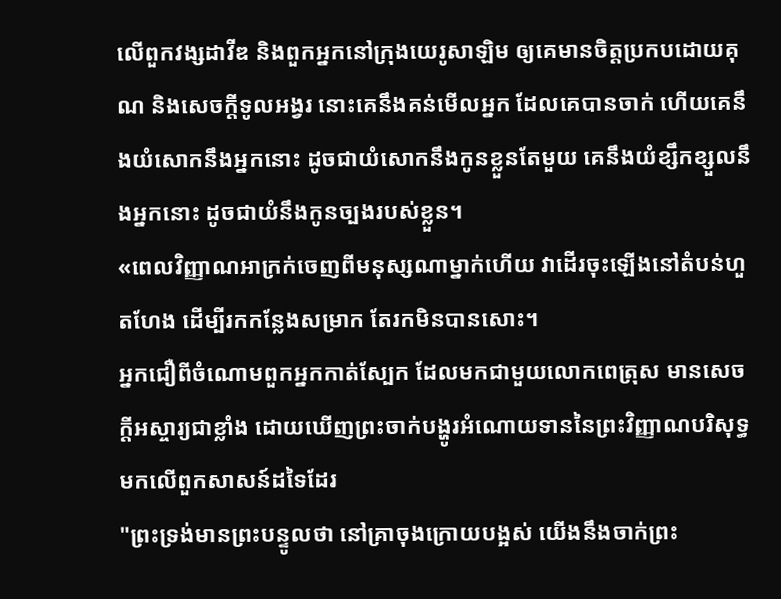លើពួកវង្សដាវីឌ និងពួកអ្នកនៅក្រុងយេរូសាឡិម ឲ្យគេមានចិត្តប្រកបដោយគុណ និងសេចក្ដីទូលអង្វរ នោះគេនឹងគន់មើលអ្នក ដែលគេបានចាក់ ហើយគេនឹងយំសោកនឹងអ្នកនោះ ដូចជាយំសោកនឹងកូនខ្លួនតែមួយ គេនឹងយំខ្សឹកខ្សួលនឹងអ្នកនោះ ដូចជាយំនឹងកូនច្បងរបស់ខ្លួន។
«ពេលវិញ្ញាណអាក្រក់ចេញពីមនុស្សណាម្នាក់ហើយ វាដើរចុះឡើងនៅតំបន់ហួតហែង ដើម្បីរកកន្លែងសម្រាក តែរកមិនបានសោះ។
អ្នកជឿពីចំណោមពួកអ្នកកាត់ស្បែក ដែលមកជាមួយលោកពេត្រុស មានសេចក្ដីអស្ចារ្យជាខ្លាំង ដោយឃើញព្រះចាក់បង្ហូរអំណោយទាននៃព្រះវិញ្ញាណបរិសុទ្ធមកលើពួកសាសន៍ដទៃដែរ
"ព្រះទ្រង់មានព្រះបន្ទូលថា នៅគ្រាចុងក្រោយបង្អស់ យើងនឹងចាក់ព្រះ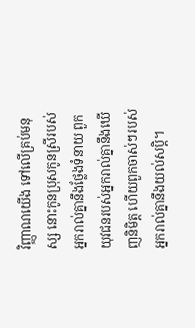វិញ្ញាណយើង ទៅលើគ្រប់មនុស្ស នោះកូនប្រុសកូនស្រីរបស់អ្នករាល់គ្នានឹងថ្លែងទំនាយ ពួកយុវជនរបស់អ្នករាល់គ្នានឹងឃើញនិមិត្ត ហើយពួកចាស់ៗរបស់អ្នករាល់គ្នានឹងយល់សប្តិ។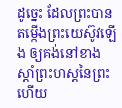ដូច្នេះ ដែលព្រះបានតម្កើងព្រះយេស៊ូវឡើង ឲ្យគង់នៅខាងស្តាំព្រះហស្តនៃព្រះ ហើយ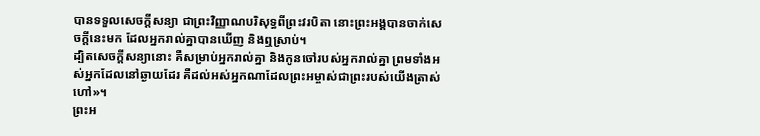បានទទួលសេចក្តីសន្យា ជាព្រះវិញ្ញាណបរិសុទ្ធពីព្រះវរបិតា នោះព្រះអង្គបានចាក់សេចក្តីនេះមក ដែលអ្នករាល់គ្នាបានឃើញ និងឮស្រាប់។
ដ្បិតសេចក្តីសន្យានោះ គឺសម្រាប់អ្នករាល់គ្នា និងកូនចៅរបស់អ្នករាល់គ្នា ព្រមទាំងអស់អ្នកដែលនៅឆ្ងាយដែរ គឺដល់អស់អ្នកណាដែលព្រះអម្ចាស់ជាព្រះរបស់យើងត្រាស់ហៅ»។
ព្រះអ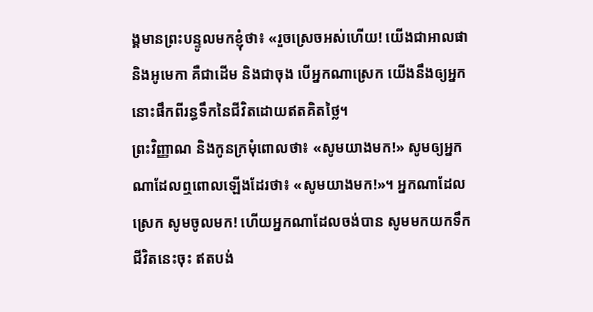ង្គមានព្រះបន្ទូលមកខ្ញុំថា៖ «រួចស្រេចអស់ហើយ! យើងជាអាលផា និងអូមេកា គឺជាដើម និងជាចុង បើអ្នកណាស្រេក យើងនឹងឲ្យអ្នកនោះផឹកពីរន្ធទឹកនៃជីវិតដោយឥតគិតថ្លៃ។
ព្រះវិញ្ញាណ និងកូនក្រមុំពោលថា៖ «សូមយាងមក!» សូមឲ្យអ្នកណាដែលឮពោលឡើងដែរថា៖ «សូមយាងមក!»។ អ្នកណាដែលស្រេក សូមចូលមក! ហើយអ្នកណាដែលចង់បាន សូមមកយកទឹកជីវិតនេះចុះ ឥតបង់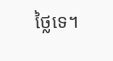ថ្លៃទេ។